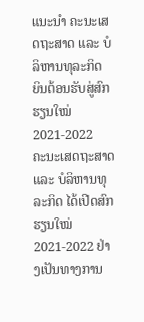ແນະນຳ ຄະນະເສດຖະສາດ ແລະ ບໍລິຫານທຸລະກິດ
ຍິນຕ້ອນຮັບສູ່ສົກຮຽນໃໝ່ 2021-2022
ຄະນະເສດຖະສາດ ແລະ ບໍລິຫານທຸລະກິດ ໄດ້ເປີດສົກຮຽນໃໝ່ 2021-2022 ຢ່າງເປັນທາງການ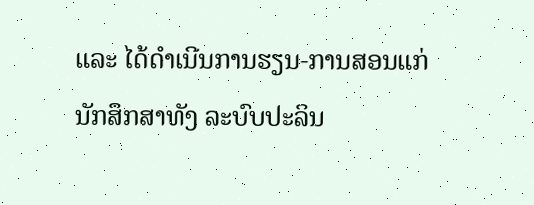ແລະ ໄດ້ດຳເນີນການຮຽນ-ການສອນແກ່ນັກສຶກສາທັງ ລະບົບປະລິນ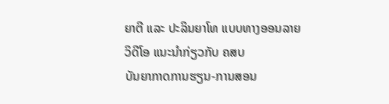ຍາຕີ ແລະ ປະລິນຍາໂທ ແບບທາງອອນລາຍ
ວິດີໂອ ແນະນຳກ່ຽວກັບ ຄສບ
ບັນຍາກາດການຮຽນ-ການສອນ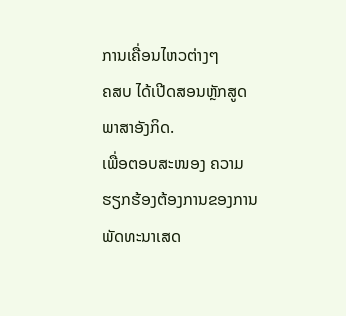ການເຄື່ອນໄຫວຕ່າງໆ
ຄສບ ໄດ້ເປີດສອນຫຼັກສູດພາສາອັງກິດ.
ເພື່ອຕອບສະໜອງ ຄວາມຮຽກຮ້ອງຕ້ອງການຂອງການພັດທະນາເສດ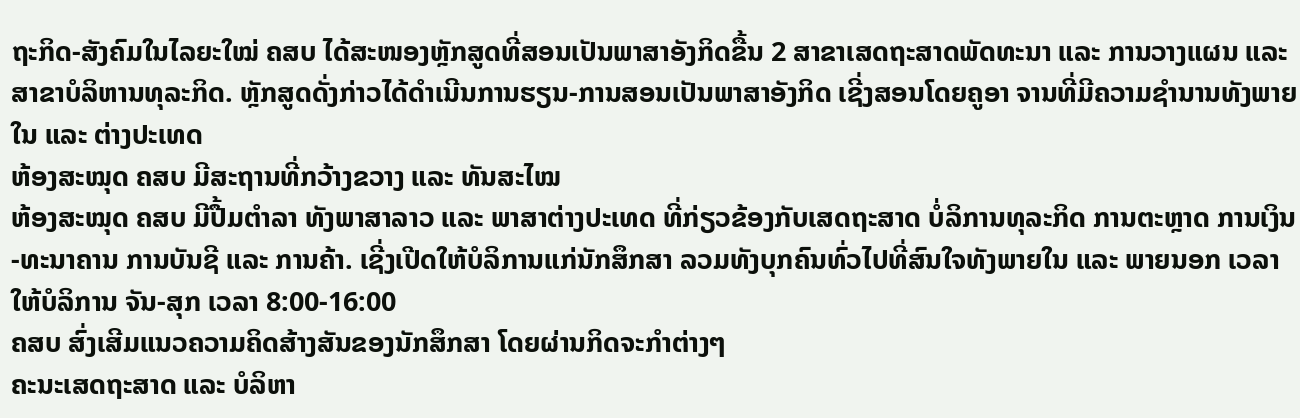ຖະກິດ-ສັງຄົມໃນໄລຍະໃໝ່ ຄສບ ໄດ້ສະໜອງຫຼັກສູດທີ່ສອນເປັນພາສາອັງກິດຂື້ນ 2 ສາຂາເສດຖະສາດພັດທະນາ ແລະ ການວາງແຜນ ແລະ ສາຂາບໍລິຫານທຸລະກິດ. ຫຼັກສູດດັ່ງກ່າວໄດ້ດຳເນີນການຮຽນ-ການສອນເປັນພາສາອັງກິດ ເຊີ່ງສອນໂດຍຄູອາ ຈານທີ່ມີຄວາມຊຳນານທັງພາຍໃນ ແລະ ຕ່າງປະເທດ
ຫ້ອງສະໝຸດ ຄສບ ມີສະຖານທີ່ກວ້າງຂວາງ ແລະ ທັນສະໄໝ
ຫ້ອງສະໝຸດ ຄສບ ມີປື້ມຕຳລາ ທັງພາສາລາວ ແລະ ພາສາຕ່າງປະເທດ ທີ່ກ່ຽວຂ້ອງກັບເສດຖະສາດ ບໍ່ລິການທຸລະກິດ ການຕະຫຼາດ ການເງິນ-ທະນາຄານ ການບັນຊີ ແລະ ການຄ້າ. ເຊີ່ງເປີດໃຫ້ບໍລິການແກ່ນັກສຶກສາ ລວມທັງບຸກຄົນທົ່ວໄປທີ່ສົນໃຈທັງພາຍໃນ ແລະ ພາຍນອກ ເວລາໃຫ້ບໍລິການ ຈັນ-ສຸກ ເວລາ 8:00-16:00
ຄສບ ສົ່ງເສີມແນວຄວາມຄິດສ້າງສັນຂອງນັກສຶກສາ ໂດຍຜ່ານກິດຈະກຳຕ່າງໆ
ຄະນະເສດຖະສາດ ແລະ ບໍລິຫາ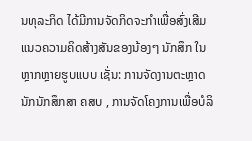ນທຸລະກິດ ໄດ້ມີການຈັດກິດຈະກຳເພື່ອສົ່ງເສີມແນວຄວາມຄິດສ້າງສັນຂອງນ້ອງໆ ນັກສຶກ ໃນຫຼາກຫຼາຍຮູບແບບ ເຊັ່ນ: ການຈັດງານຕະຫຼາດນັກນັກສຶກສາ ຄສບ , ການຈັດໂຄງການເພື່ອບໍລິ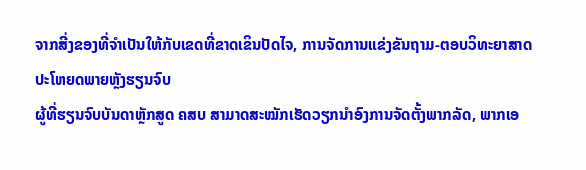ຈາກສີ່ງຂອງທີ່ຈຳເປັນໃຫ້ກັບເຂດທີ່ຂາດເຂິນປັດໄຈ, ການຈັດການແຂ່ງຂັນຖາມ-ຕອບວິທະຍາສາດ
ປະໂຫຍດພາຍຫຼັງຮຽນຈົບ
ຜູ້ທີ່ຮຽນຈົບບັນດາຫຼັກສູດ ຄສບ ສາມາດສະໝັກເຮັດວຽກນໍາອົງການຈັດຕັ້ງພາກລັດ, ພາກເອ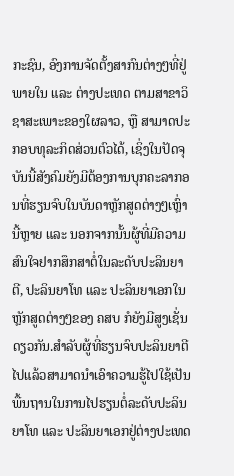ກະຊົນ, ອົງການຈັດຕັ້ງສາກົນຕ່າງໆທີ່ຢູ່ພາຍໃນ ແລະ ຕ່າງປະເທດ ຕາມສາຂາວິຊາສະເພາະຂອງໃຜລາວ, ຫຼື ສາມາດປະກອບທຸລະກິດສ່ວນຕົວໄດ້, ເຊິ່ງໃນປັດຈຸບັນນີ້ສັງຄົມຍັງມີຕ້ອງການບຸກຄະລາກອນທີ່ຮຽນຈົບໃນບັນດາຫຼັກສູດຕ່າງໆເຫຼົ່ານີ້ຫຼາຍ ແລະ ນອກຈາກນັ້ນຜູ້ທີ່ມີຄວາມສົນໃຈຢາກສຶກສາຕໍ່ໃນລະດັບປະລິນຍາຕີ, ປະລິນຍາໂທ ແລະ ປະລິນຍາເອກໃນຫຼັກສູດຕ່າງໆຂອງ ຄສບ ກໍຍັງມີສູງເຊັ່ນດຽວກັນ.ສໍາລັບຜູ້ທີ່ຮຽນຈົບປະລິນຍາຕີໄປແລ້ວສາມາດນໍາເອົາຄວາມຮູ້ໄປໃຊ້ເປັນພື້ນຖານໃນການໄປຮຽນຕໍ່ລະດັບປະລິນຍາໂທ ແລະ ປະລິນຍາເອກຢູ່ຕ່າງປະເທດ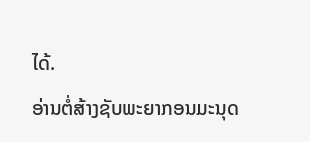ໄດ້.
ອ່ານຕໍ່ສ້າງຊັບພະຍາກອນມະນຸດ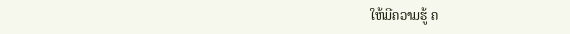ໃຫ້ມີຄວາມຮູ້ ຄ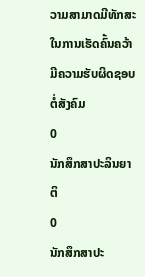ວາມສາມາດມີທັກສະໃນການເຮັດຄົ້ນຄວ້າມີຄວາມຮັບຜິດຊອບຕໍ່ສັງຄົມ
0
ນັກສຶກສາປະລິນຍາຕິ
0
ນັກສຶກສາປະ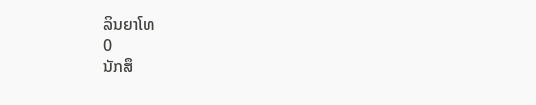ລິນຍາໂທ
0
ນັກສຶ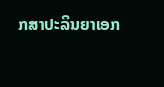ກສາປະລິນຍາເອກ